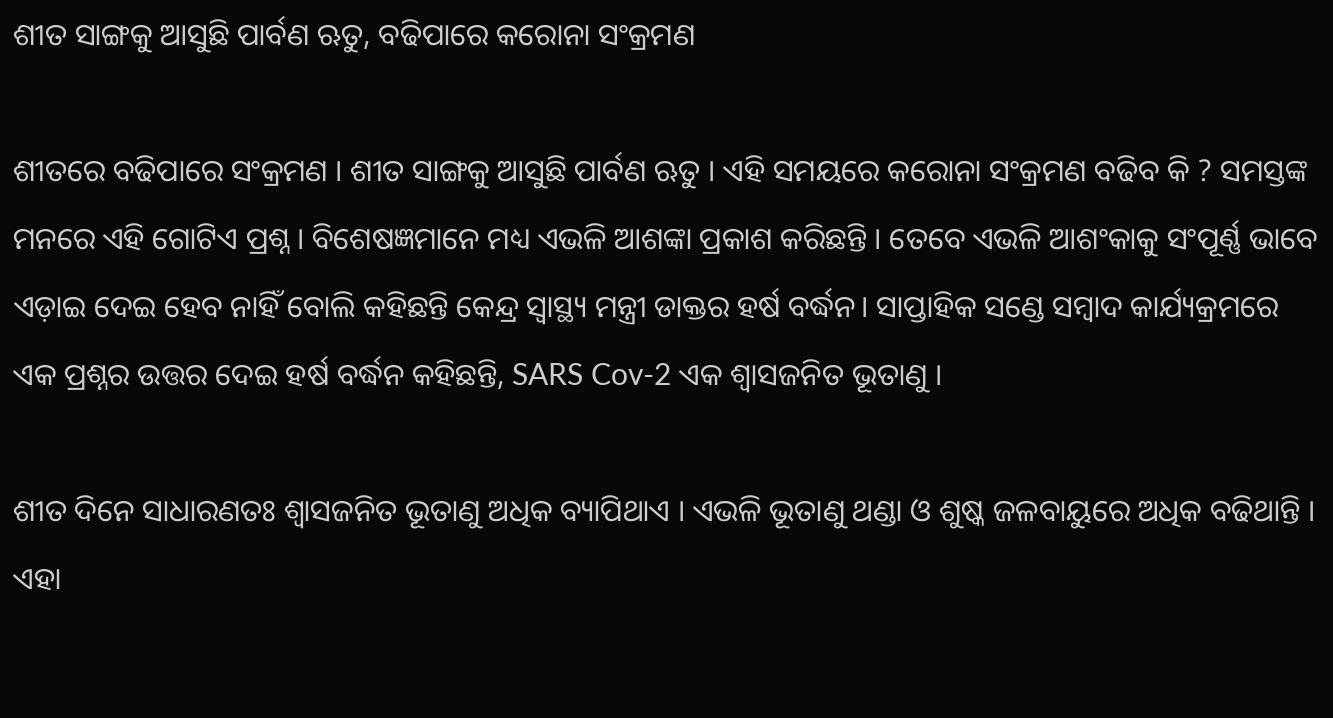ଶୀତ ସାଙ୍ଗକୁ ଆସୁଛି ପାର୍ବଣ ଋତୁ, ବଢିପାରେ କରୋନା ସଂକ୍ରମଣ

ଶୀତରେ ବଢିପାରେ ସଂକ୍ରମଣ । ଶୀତ ସାଙ୍ଗକୁ ଆସୁଛି ପାର୍ବଣ ଋତୁ । ଏହି ସମୟରେ କରୋନା ସଂକ୍ରମଣ ବଢିବ କି ? ସମସ୍ତଙ୍କ ମନରେ ଏହି ଗୋଟିଏ ପ୍ରଶ୍ନ । ବିଶେଷଜ୍ଞମାନେ ମଧ୍ୟ ଏଭଳି ଆଶଙ୍କା ପ୍ରକାଶ କରିଛନ୍ତି । ତେବେ ଏଭଳି ଆଶଂକାକୁ ସଂପୂର୍ଣ୍ଣ ଭାବେ ଏଡ଼ାଇ ଦେଇ ହେବ ନାହିଁ ବୋଲି କହିଛନ୍ତି କେନ୍ଦ୍ର ସ୍ୱାସ୍ଥ୍ୟ ମନ୍ତ୍ରୀ ଡାକ୍ତର ହର୍ଷ ବର୍ଦ୍ଧନ। ସାପ୍ତାହିକ ସଣ୍ଡେ ସମ୍ବାଦ କାର୍ଯ୍ୟକ୍ରମରେ ଏକ ପ୍ରଶ୍ନର ଉତ୍ତର ଦେଇ ହର୍ଷ ବର୍ଦ୍ଧନ କହିଛନ୍ତି, SARS Cov-2 ଏକ ଶ୍ୱାସଜନିତ ଭୂତାଣୁ ।

ଶୀତ ଦିନେ ସାଧାରଣତଃ ଶ୍ୱାସଜନିତ ଭୂତାଣୁ ଅଧିକ ବ୍ୟାପିଥାଏ । ଏଭଳି ଭୂତାଣୁ ଥଣ୍ଡା ଓ ଶୁଷ୍କ ଜଳବାୟୁରେ ଅଧିକ ବଢିଥାନ୍ତି । ଏହା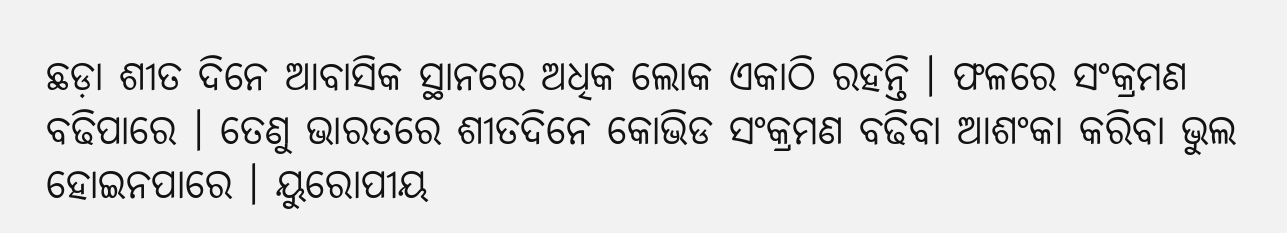ଛଡ଼ା ଶୀତ ଦିନେ ଆବାସିକ ସ୍ଥାନରେ ଅଧିକ ଲୋକ ଏକାଠି ରହନ୍ତି । ଫଳରେ ସଂକ୍ରମଣ ବଢିପାରେ । ତେଣୁ ଭାରତରେ ଶୀତଦିନେ କୋଭିଡ ସଂକ୍ରମଣ ବଢିବା ଆଶଂକା କରିବା ଭୁଲ ହୋଇନପାରେ । ୟୁରୋପୀୟ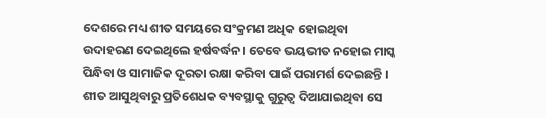ଦେଶରେ ମଧ୍ୟ ଶୀତ ସମୟରେ ସଂକ୍ରମଣ ଅଧିକ ହୋଇଥିବା ଉଦାହରଣ ଦେଇଥିଲେ ହର୍ଷବର୍ଦ୍ଧନ। ତେବେ ଭୟଭୀତ ନହୋଇ ମାସ୍କ ପିନ୍ଧିବା ଓ ସାମାଜିକ ଦୂରତା ରକ୍ଷା କରିବା ପାଇଁ ପରାମର୍ଶ ଦେଇଛନ୍ତି । ଶୀତ ଆସୁଥିବାରୁ ପ୍ରତିଶେଧକ ବ୍ୟବସ୍ଥାକୁ ଗୁରୁତ୍ୱ ଦିଆଯାଇଥିବା ସେ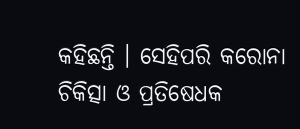କହିଛନ୍ତି । ସେହିପରି କରୋନା ଚିକିତ୍ସା ଓ ପ୍ରତିଷେଧକ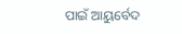ପାଇଁ ଆୟୁର୍ବେଦ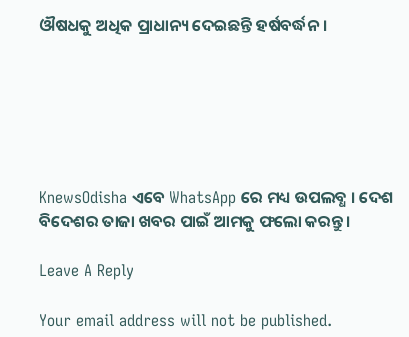ଔଷଧକୁ ଅଧିକ ପ୍ରାଧାନ୍ୟ ଦେଇଛନ୍ତି ହର୍ଷବର୍ଦ୍ଧନ ।






KnewsOdisha ଏବେ WhatsApp ରେ ମଧ୍ୟ ଉପଲବ୍ଧ । ଦେଶ ବିଦେଶର ତାଜା ଖବର ପାଇଁ ଆମକୁ ଫଲୋ କରନ୍ତୁ ।

Leave A Reply

Your email address will not be published.